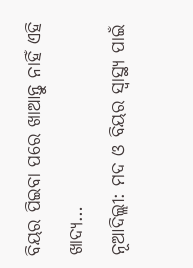ବିୟର ପିଇବା ପରେ ଖାଆନ୍ତୁ ନାହିଁ ଏହି ଖାଦ୍ୟ…
ନୂଆଦିଲ୍ଲୀ: ମଦ ଓ ବିୟର ସ୍ୱାସ୍ଥ୍ୟ ପାଇଁ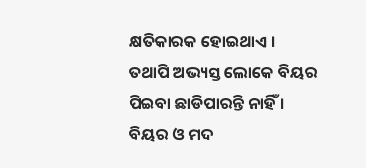କ୍ଷତିକାରକ ହୋଇଥାଏ । ତଥାପି ଅଭ୍ୟସ୍ତ ଲୋକେ ବିୟର ପିଇବା ଛାଡିପାରନ୍ତି ନାହିଁ । ବିୟର ଓ ମଦ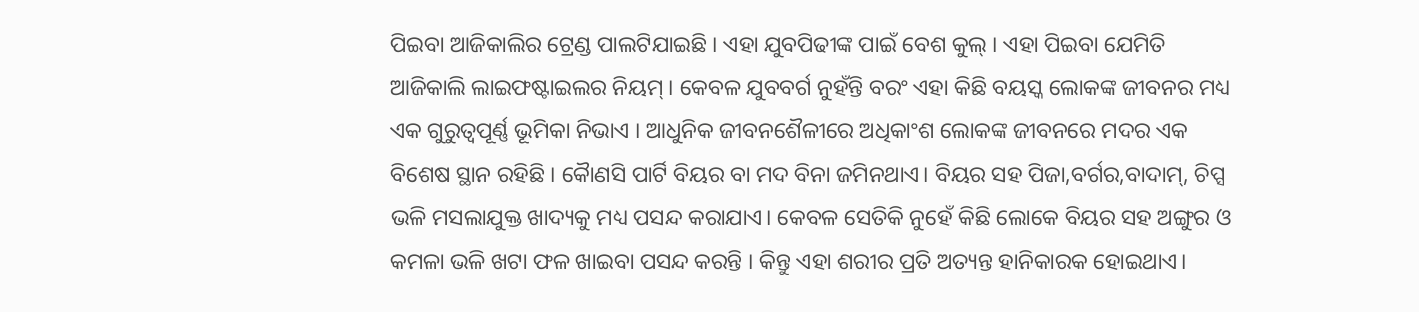ପିଇବା ଆଜିକାଲିର ଟ୍ରେଣ୍ଡ ପାଲଟିଯାଇଛି । ଏହା ଯୁବପିଢୀଙ୍କ ପାଇଁ ବେଶ କୁଲ୍ । ଏହା ପିଇବା ଯେମିତି ଆଜିକାଲି ଲାଇଫଷ୍ଟାଇଲର ନିୟମ୍ । କେବଳ ଯୁବବର୍ଗ ନୁହଁନ୍ତି ବରଂ ଏହା କିଛି ବୟସ୍କ ଲୋକଙ୍କ ଜୀବନର ମଧ୍ୟ ଏକ ଗୁରୁତ୍ୱପୂର୍ଣ୍ଣ ଭୂମିକା ନିଭାଏ । ଆଧୁନିକ ଜୀବନଶୈଳୀରେ ଅଧିକାଂଶ ଲୋକଙ୍କ ଜୀବନରେ ମଦର ଏକ ବିଶେଷ ସ୍ଥାନ ରହିଛି । କୈାଣସି ପାର୍ଟି ବିୟର ବା ମଦ ବିନା ଜମିନଥାଏ। ବିୟର ସହ ପିଜା,ବର୍ଗର,ବାଦାମ୍, ଚିପ୍ସ ଭଳି ମସଲାଯୁକ୍ତ ଖାଦ୍ୟକୁ ମଧ୍ୟ ପସନ୍ଦ କରାଯାଏ। କେବଳ ସେତିକି ନୁହେଁ କିଛି ଲୋକେ ବିୟର ସହ ଅଙ୍ଗୁର ଓ କମଳା ଭଳି ଖଟା ଫଳ ଖାଇବା ପସନ୍ଦ କରନ୍ତି । କିନ୍ତୁ ଏହା ଶରୀର ପ୍ରତି ଅତ୍ୟନ୍ତ ହାନିକାରକ ହୋଇଥାଏ।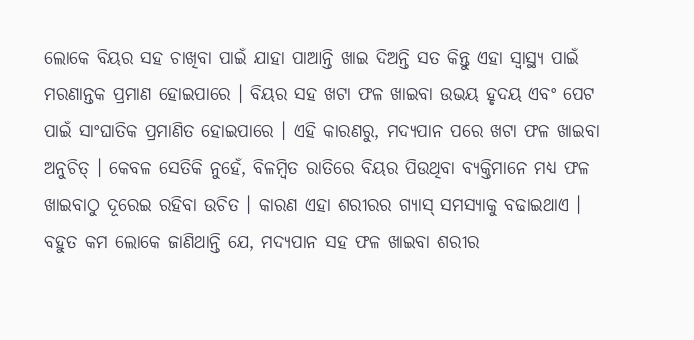ଲୋକେ ବିୟର ସହ ଚାଖିବା ପାଇଁ ଯାହା ପାଆନ୍ତି ଖାଇ ଦିଅନ୍ତି ସତ କିନ୍ତୁ ଏହା ସ୍ୱାସ୍ଥ୍ୟ ପାଇଁ ମରଣାନ୍ତକ ପ୍ରମାଣ ହୋଇପାରେ । ବିୟର ସହ ଖଟା ଫଳ ଖାଇବା ଉଭୟ ହୃଦୟ ଏବଂ ପେଟ ପାଇଁ ସାଂଘାତିକ ପ୍ରମାଣିତ ହୋଇପାରେ । ଏହି କାରଣରୁ, ମଦ୍ୟପାନ ପରେ ଖଟା ଫଳ ଖାଇବା ଅନୁଚିତ୍ । କେବଳ ସେତିକି ନୁହେଁ, ବିଳମ୍ବିତ ରାତିରେ ବିୟର ପିଉଥିବା ବ୍ୟକ୍ତିମାନେ ମଧ୍ୟ ଫଳ ଖାଇବାଠୁ ଦୂରେଇ ରହିବା ଉଚିତ । କାରଣ ଏହା ଶରୀରର ଗ୍ୟାସ୍ ସମସ୍ୟାକୁ ବଢାଇଥାଏ । ବହୁତ କମ ଲୋକେ ଜାଣିଥାନ୍ତି ଯେ, ମଦ୍ୟପାନ ସହ ଫଳ ଖାଇବା ଶରୀର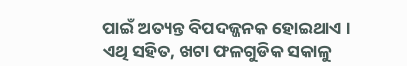ପାଇଁ ଅତ୍ୟନ୍ତ ବିପଦଜ୍ଜନକ ହୋଇଥାଏ । ଏଥି ସହିତ, ଖଟା ଫଳଗୁଡିକ ସକାଳୁ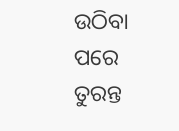ଉଠିବା ପରେ ତୁରନ୍ତ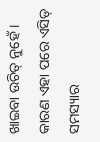ଖାଇବା ଉଚିତ୍ ନୁହେଁ । କାରଣ ଏହା ପରେ ଏସିଡ୍ ସମସ୍ୟାର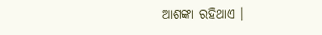ଆଶଙ୍କା ରହିଥାଏ ।